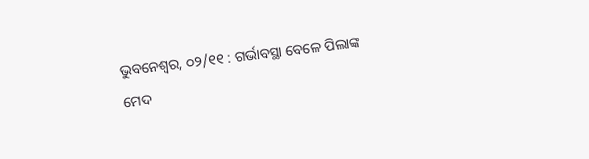ଭୁବନେଶ୍ଵର, ୦୨/୧୧ : ଗର୍ଭାବସ୍ଥା ବେଳେ ପିଲାଙ୍କ ମେଦ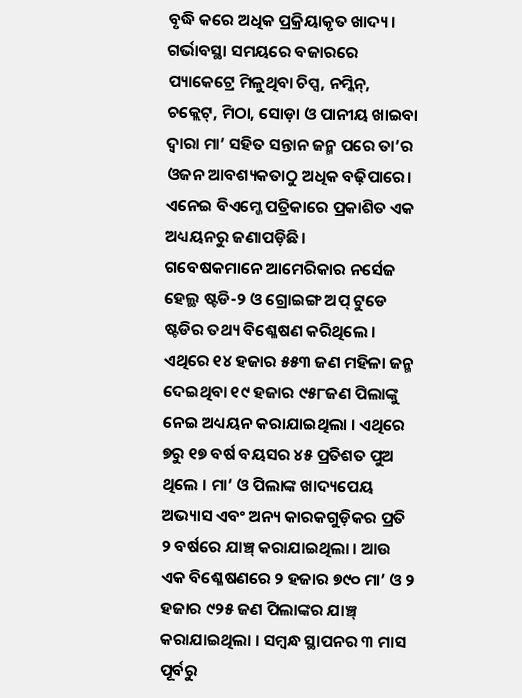ବୃଦ୍ଧି କରେ ଅଧିକ ପ୍ରକ୍ରିୟାକୃତ ଖାଦ୍ୟ। ଗର୍ଭାବସ୍ଥା ସମୟରେ ବଜାରରେ ପ୍ୟାକେଟ୍ରେ ମିଳୁଥିବା ଚିପ୍ସ, ନମ୍କିନ୍, ଚକ୍ଲେଟ୍, ମିଠା, ସୋଡ଼ା ଓ ପାନୀୟ ଖାଇବା ଦ୍ଵାରା ମା’ ସହିତ ସନ୍ତାନ ଜନ୍ମ ପରେ ତା’ର ଓଜନ ଆବଶ୍ୟକତାଠୁ ଅଧିକ ବଢ଼ିପାରେ। ଏନେଇ ବିଏମ୍ଜେ ପତ୍ରିକାରେ ପ୍ରକାଶିତ ଏକ ଅଧ୍ୟୟନରୁ ଜଣାପଡ଼ିଛି।
ଗବେଷକମାନେ ଆମେରିକାର ନର୍ସେଜ ହେଲ୍ଥ ଷ୍ଟଡି-୨ ଓ ଗ୍ରୋଇଙ୍ଗ ଅପ୍ ଟୁଡେ ଷ୍ଟଡିର ତଥ୍ୟ ବିଶ୍ଳେଷଣ କରିଥିଲେ । ଏଥିରେ ୧୪ ହଜାର ୫୫୩ ଜଣ ମହିଳା ଜନ୍ମ ଦେଇଥିବା ୧୯ ହଜାର ୯୫୮ଜଣ ପିଲାଙ୍କୁ ନେଇ ଅଧ୍ୟୟନ କରାଯାଇଥିଲା । ଏଥିରେ ୭ରୁ ୧୭ ବର୍ଷ ବୟସର ୪୫ ପ୍ରତିଶତ ପୁଅ ଥିଲେ । ମା’ ଓ ପିଲାଙ୍କ ଖାଦ୍ୟପେୟ ଅଭ୍ୟାସ ଏବଂ ଅନ୍ୟ କାରକଗୁଡ଼ିକର ପ୍ରତି ୨ ବର୍ଷରେ ଯାଞ୍ଚ୍ କରାଯାଇଥିଲା । ଆଉ ଏକ ବିଶ୍ଳେଷଣରେ ୨ ହଜାର ୭୯୦ ମା’ ଓ ୨ ହଜାର ୯୨୫ ଜଣ ପିଲାଙ୍କର ଯାଞ୍ଚ୍ କରାଯାଇଥିଲା । ସମ୍ବନ୍ଧ ସ୍ଥାପନର ୩ ମାସ ପୂର୍ବରୁ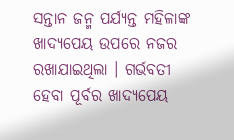ସନ୍ତାନ ଜନ୍ମ ପର୍ଯ୍ୟନ୍ତ ମହିଳାଙ୍କ ଖାଦ୍ୟପେୟ ଉପରେ ନଜର ରଖାଯାଇଥିଲା । ଗର୍ଭବତୀ ହେବା ପୂର୍ବର ଖାଦ୍ୟପେୟ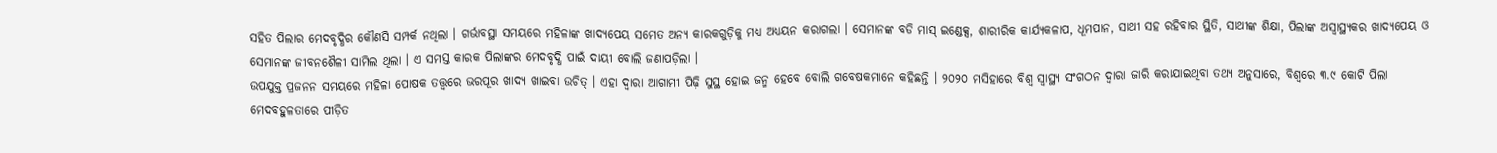ସହିତ ପିଲାର ମେଦବୃଦ୍ଧିର କୌଣସି ସମ୍ପର୍କ ନଥିଲା । ଗର୍ଭାବସ୍ଥା ସମୟରେ ମହିଳାଙ୍କ ଖାଦ୍ୟପେୟ ସମେତ ଅନ୍ୟ କାରକଗୁଡ଼ିକୁ ମଧ୍ୟ ଅଧ୍ୟୟନ କରାଗଲା । ସେମାନଙ୍କ ବଡି ମାସ୍ ଇଣ୍ଡେକ୍ସ, ଶାରୀରିକ କାର୍ଯ୍ୟକଳାପ, ଧୂମପାନ, ସାଥୀ ସହ ରହିବାର ସ୍ଥିତି, ସାଥୀଙ୍କ ଶିକ୍ଷା, ପିଲାଙ୍କ ଅସ୍ୱାସ୍ଥ୍ୟକର ଖାଦ୍ୟପେୟ ଓ ସେମାନଙ୍କ ଜୀବନଶୈଳୀ ସାମିଲ ଥିଲା । ଏ ସମସ୍ତ କାରକ ପିଲାଙ୍କର ମେଦବୃଦ୍ଧି ପାଇଁ ଦାୟୀ ବୋଲି ଜଣାପଡ଼ିଲା ।
ଉପଯୁକ୍ତ ପ୍ରଜନନ ସମୟରେ ମହିଳା ପୋଷକ ତତ୍ତ୍ୱରେ ଭରପୂର ଖାଦ୍ୟ ଖାଇବା ଉଚିତ୍ । ଏହା ଦ୍ୱାରା ଆଗାମୀ ପିଢ଼ି ସୁସ୍ଥ ହୋଇ ଜନ୍ମ ହେବେ ବୋଲି ଗବେଷକମାନେ କହିଛନ୍ତି । ୨୦୨୦ ମସିହାରେ ବିଶ୍ୱ ସ୍ୱାସ୍ଥ୍ୟ ସଂଗଠନ ଦ୍ୱାରା ଜାରି କରାଯାଇଥିବା ତଥ୍ୟ ଅନୁସାରେ, ବିଶ୍ୱରେ ୩.୯ କୋଟି ପିଲା ମେଦବହୁଳତାରେ ପୀଡ଼ିତ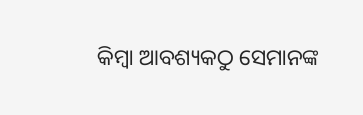କିମ୍ବା ଆବଶ୍ୟକଠୁ ସେମାନଙ୍କ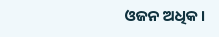ଓଜନ ଅଧିକ।